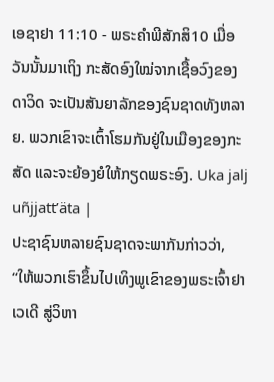ເອຊາຢາ 11:10 - ພຣະຄຳພີສັກສິ10 ເມື່ອວັນນັ້ນມາເຖິງ ກະສັດອົງໃໝ່ຈາກເຊື້ອວົງຂອງດາວິດ ຈະເປັນສັນຍາລັກຂອງຊົນຊາດທັງຫລາຍ. ພວກເຂົາຈະເຕົ້າໂຮມກັນຢູ່ໃນເມືອງຂອງກະສັດ ແລະຈະຍ້ອງຍໍໃຫ້ກຽດພຣະອົງ. Uka jalj uñjjattʼäta |
ປະຊາຊົນຫລາຍຊົນຊາດຈະພາກັນກ່າວວ່າ, “ໃຫ້ພວກເຮົາຂຶ້ນໄປເທິງພູເຂົາຂອງພຣະເຈົ້າຢາເວເດີ ສູ່ວິຫາ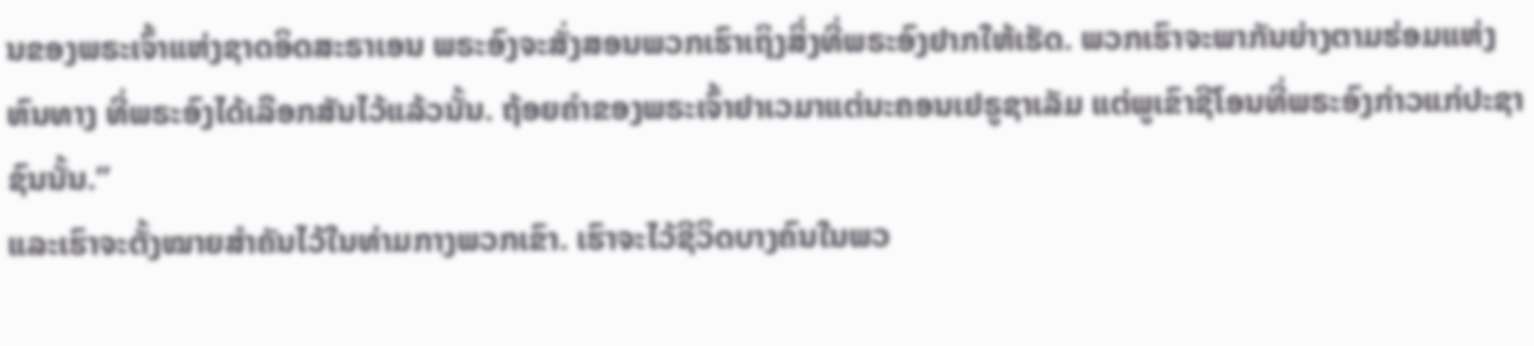ນຂອງພຣະເຈົ້າແຫ່ງຊາດອິດສະຣາເອນ ພຣະອົງຈະສັ່ງສອນພວກເຮົາເຖິງສິ່ງທີ່ພຣະອົງຢາກໃຫ້ເຮັດ. ພວກເຮົາຈະພາກັນຍ່າງຕາມຮ່ອມແຫ່ງຫົນທາງ ທີ່ພຣະອົງໄດ້ເລືອກສັນໄວ້ແລ້ວນັ້ນ. ຖ້ອຍຄຳຂອງພຣະເຈົ້າຢາເວມາແຕ່ນະຄອນເຢຣູຊາເລັມ ແຕ່ພູເຂົາຊີໂອນທີ່ພຣະອົງກ່າວແກ່ປະຊາຊົນນັ້ນ.”
ແລະເຮົາຈະຕັ້ງໝາຍສຳຄັນໄວ້ໃນທ່າມກາງພວກເຂົາ. ເຮົາຈະໄວ້ຊີວິດບາງຄົນໃນພວ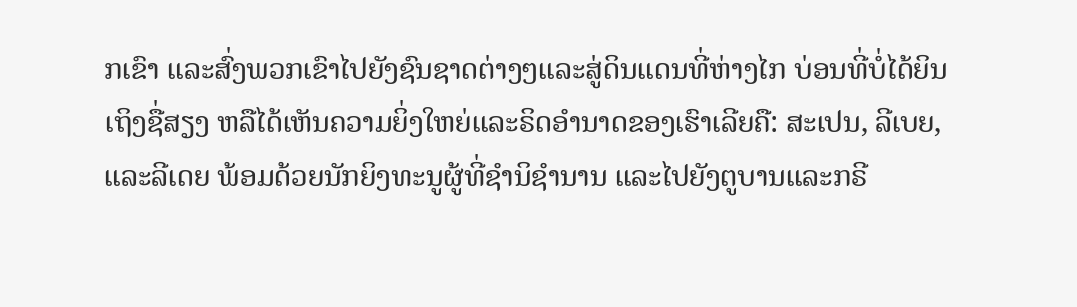ກເຂົາ ແລະສົ່ງພວກເຂົາໄປຍັງຊົນຊາດຕ່າງໆແລະສູ່ດິນແດນທີ່ຫ່າງໄກ ບ່ອນທີ່ບໍ່ໄດ້ຍິນເຖິງຊື່ສຽງ ຫລືໄດ້ເຫັນຄວາມຍິ່ງໃຫຍ່ແລະຣິດອຳນາດຂອງເຮົາເລີຍຄື: ສະເປນ, ລີເບຍ, ແລະລີເດຍ ພ້ອມດ້ວຍນັກຍິງທະນູຜູ້ທີ່ຊຳນິຊຳນານ ແລະໄປຍັງຕູບານແລະກຣີ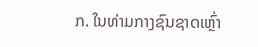ກ. ໃນທ່າມກາງຊົນຊາດເຫຼົ່າ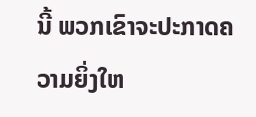ນີ້ ພວກເຂົາຈະປະກາດຄວາມຍິ່ງໃຫ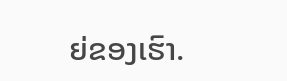ຍ່ຂອງເຮົາ.